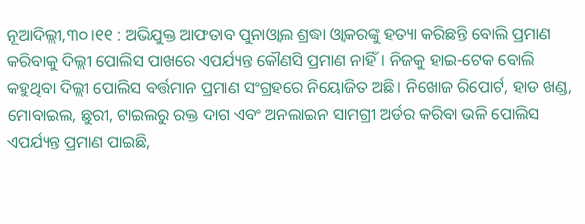ନୂଆଦିଲ୍ଲୀ,୩୦।୧୧ : ଅଭିଯୁକ୍ତ ଆଫତାବ ପୁନାଓ୍ବାଲ ଶ୍ରଦ୍ଧା ଓ୍ବାକରଙ୍କୁ ହତ୍ୟା କରିଛନ୍ତି ବୋଲି ପ୍ରମାଣ କରିବାକୁ ଦିଲ୍ଲୀ ପୋଲିସ ପାଖରେ ଏପର୍ଯ୍ୟନ୍ତ କୌଣସି ପ୍ରମାଣ ନାହିଁ। ନିଜକୁ ହାଇ-ଟେକ ବୋଲି କହୁଥିବା ଦିଲ୍ଲୀ ପୋଲିସ ବର୍ତ୍ତମାନ ପ୍ରମାଣ ସଂଗ୍ରହରେ ନିୟୋଜିତ ଅଛି। ନିଖୋଜ ରିପୋର୍ଟ, ହାଡ ଖଣ୍ଡ, ମୋବାଇଲ, ଛୁରୀ, ଟାଇଲରୁ ରକ୍ତ ଦାଗ ଏବଂ ଅନଲାଇନ ସାମଗ୍ରୀ ଅର୍ଡର କରିବା ଭଳି ପୋଲିସ ଏପର୍ଯ୍ୟନ୍ତ ପ୍ରମାଣ ପାଇଛି,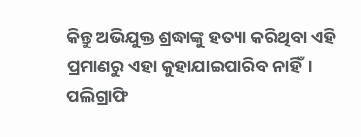କିନ୍ତୁ ଅଭିଯୁକ୍ତ ଶ୍ରଦ୍ଧାଙ୍କୁ ହତ୍ୟା କରିଥିବା ଏହି ପ୍ରମାଣରୁ ଏହା କୁହାଯାଇପାରିବ ନାହିଁ।
ପଲିଗ୍ରାଫି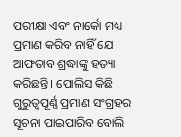ପରୀକ୍ଷା ଏବଂ ନାର୍କୋ ମଧ୍ୟ ପ୍ରମାଣ କରିବ ନାହିଁ ଯେ ଆଫତାବ ଶ୍ରଦ୍ଧାଙ୍କୁ ହତ୍ୟା କରିଛନ୍ତି। ପୋଲିସ କିଛି ଗୁରୁତ୍ୱପୂର୍ଣ୍ଣ ପ୍ରମାଣ ସଂଗ୍ରହର ସୂଚନା ପାଇପାରିବ ବୋଲି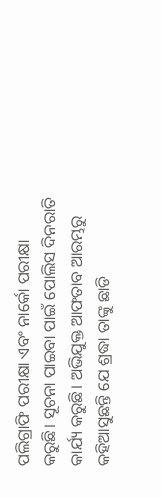ପଲିଗ୍ରାଫି ପରୀକ୍ଷା ଏବଂ ନାର୍କୋ ପରୀକ୍ଷା କରୁଛି। ସୂଚନା ପାଇବା ପାଇଁ ପୋଲିସ ଦିନରାତି କାର୍ଯ୍ୟ କରୁଛି। ଅଭିଯୁକ୍ତ ଆଫତାବ ଆରମ୍ଭରୁ କହିଆସୁଛନ୍ତି ଯେ ଶ୍ରଦ୍ଧା ତାଙ୍କୁ ଛାଡି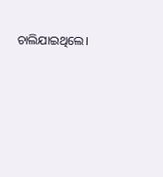ଚାଲିଯାଇଥିଲେ।